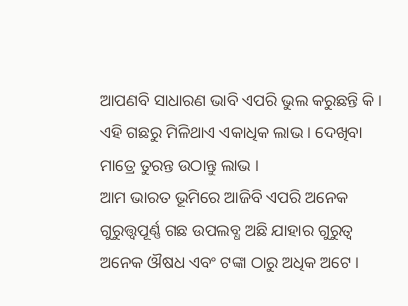ଆପଣବି ସାଧାରଣ ଭାବି ଏପରି ଭୁଲ କରୁଛନ୍ତି କି । ଏହି ଗଛରୁ ମିଳିଥାଏ ଏକାଧିକ ଲାଭ । ଦେଖିବା ମାତ୍ରେ ତୁରନ୍ତ ଉଠାନ୍ତୁ ଲାଭ ।
ଆମ ଭାରତ ଭୂମିରେ ଆଜିବି ଏପରି ଅନେକ ଗୁରୁତ୍ତ୍ୱପୂର୍ଣ୍ଣ ଗଛ ଉପଲବ୍ଧ ଅଛି ଯାହାର ଗୁରୁତ୍ୱ ଅନେକ ଔଷଧ ଏବଂ ଟଙ୍କା ଠାରୁ ଅଧିକ ଅଟେ ।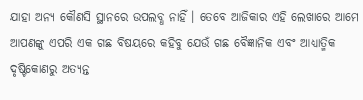ଯାହା ଅନ୍ୟ କୌଣସି ସ୍ଥାନରେ ଉପଲବ୍ଧ ନାହିଁ । ତେବେ ଆଜିକାର ଏହି ଲେଖାରେ ଆମେ ଆପଣଙ୍କୁ ଏପରି ଏକ ଗଛ ବିଷୟରେ କହିବୁ ଯେଉଁ ଗଛ ବୈଜ୍ଞାନିକ ଏବଂ ଆଧ୍ୟାତ୍ମିକ ଦୃଷ୍ଟିକୋଣରୁ ଅତ୍ୟନ୍ତ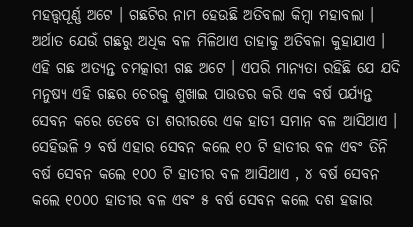ମହତ୍ତ୍ୱପୂର୍ଣ୍ଣ ଅଟେ । ଗଛଟିର ନାମ ହେଉଛି ଅତିବଲା କିମ୍ବା ମହାବଲା । ଅର୍ଥାତ ଯେଉଁ ଗଛରୁ ଅଧିକ ବଳ ମିଳିଥାଏ ତାହାକୁ ଅତିବଳା କୁହାଯାଏ । ଏହି ଗଛ ଅତ୍ୟନ୍ତ ଚମତ୍କାରୀ ଗଛ ଅଟେ । ଏପରି ମାନ୍ୟତା ରହିଛି ଯେ ଯଦି ମନୁଷ୍ୟ ଏହି ଗଛର ଚେରକୁ ଶୁଖାଇ ପାଉଡର କରି ଏକ ବର୍ଷ ପର୍ଯ୍ୟନ୍ତ ସେବନ କରେ ତେବେ ତା ଶରୀରରେ ଏକ ହାତୀ ସମାନ ବଳ ଆସିଥାଏ ।
ସେହିଭଳି ୨ ବର୍ଷ ଏହାର ସେବନ କଲେ ୧୦ ଟି ହାତୀର ବଳ ଏବଂ ତିନି ବର୍ଷ ସେବନ କଲେ ୧୦୦ ଟି ହାତୀର ବଳ ଆସିଥାଏ , ୪ ବର୍ଷ ସେବନ କଲେ ୧୦୦୦ ହାତୀର ବଳ ଏବଂ ୫ ବର୍ଷ ସେବନ କଲେ ଦଶ ହଜାର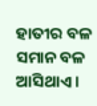ହାତୀର ବଳ ସମାନ ବଳ ଆସିଥାଏ ।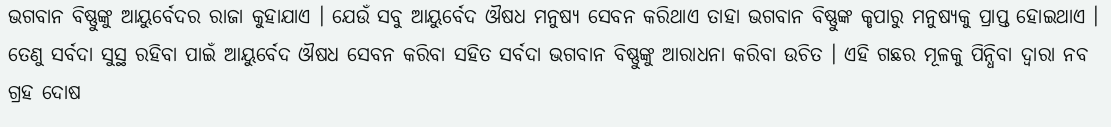ଭଗବାନ ବିଷ୍ଣୁଙ୍କୁ ଆୟୁର୍ବେଦର ରାଜା କୁହାଯାଏ । ଯେଉଁ ସବୁ ଆୟୁର୍ବେଦ ଔଷଧ ମନୁଷ୍ୟ ସେବନ କରିଥାଏ ତାହା ଭଗବାନ ବିଷ୍ଣୁଙ୍କ କୃପାରୁ ମନୁଷ୍ୟକୁ ପ୍ରାପ୍ତ ହୋଇଥାଏ । ତେଣୁ ସର୍ବଦା ସୁସ୍ଥ ରହିବା ପାଇଁ ଆୟୁର୍ବେଦ ଔଷଧ ସେବନ କରିବା ସହିତ ସର୍ବଦା ଭଗବାନ ବିଷ୍ଣୁଙ୍କୁ ଆରାଧନା କରିବା ଉଚିତ । ଏହି ଗଛର ମୂଳକୁ ପିନ୍ଧିବା ଦ୍ୱାରା ନବ ଗ୍ରହ ଦୋଷ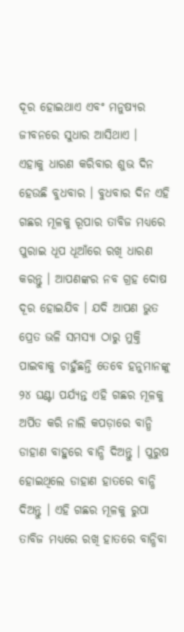ଦୂର ହୋଇଥାଏ ଏବଂ ମନୁଷ୍ୟର ଜୀବନରେ ସୁଧାର ଆସିଥାଏ ।
ଏହାକୁ ଧାରଣ କରିବାର ଶୁଭ ଦିନ ହେଉଛି ବୁଧବାର । ବୁଧବାର ଦିନ ଏହି ଗଛର ମୂଳକୁ ରୂପାର ତାବିଜ ମଧ୍ୟରେ ପୁରାଇ ଧୂପ ଧୂଆଁରେ ରଖି ଧାରଣ କରନ୍ତୁ । ଆପଣଙ୍କର ନବ ଗ୍ରହ ଦୋଷ ଦୂର ହୋଇଯିବ । ଯଦି ଆପଣ ଭୁତ ପ୍ରେତ ଭଳି ସମସ୍ୟା ଠାରୁ ମୁକ୍ତି ପାଇବାକୁ ଚାହୁଁଛନ୍ତି ତେବେ ହନୁମାନଙ୍କୁ ୨୪ ଘଣ୍ଟା ପର୍ଯ୍ୟନ୍ତ ଏହି ଗଛର ମୂଳକୁ ଅର୍ପିତ କରି ନାଲି କପଡ଼ାରେ ବାନ୍ଧି ଡାହାଣ ବାହୁରେ ବାନ୍ଧି ଦିଅନ୍ତୁ । ପୁରୁଷ ହୋଇଥିଲେ ଡାହାଣ ହାତରେ ବାନ୍ଧି ଦିଅନ୍ତୁ । ଏହି ଗଛର ମୂଳକୁ ରୁପା ତାବିଜ ମଧ୍ୟରେ ରଖି ହାତରେ ବାନ୍ଧିବା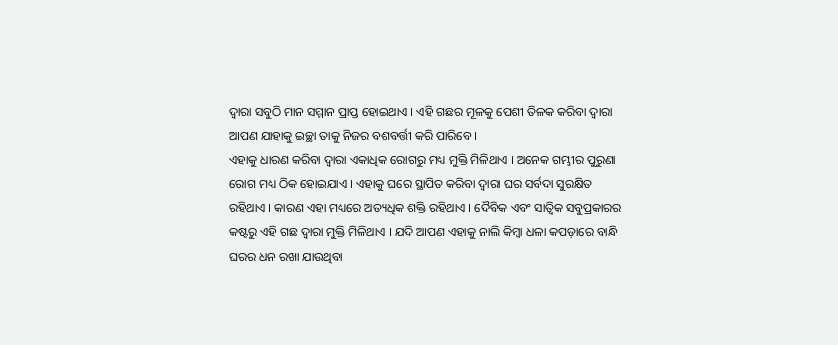ଦ୍ୱାରା ସବୁଠି ମାନ ସମ୍ମାନ ପ୍ରାପ୍ତ ହୋଇଥାଏ । ଏହି ଗଛର ମୂଳକୁ ପେଶୀ ତିଳକ କରିବା ଦ୍ୱାରା ଆପଣ ଯାହାକୁ ଇଚ୍ଛା ତାକୁ ନିଜର ବଶବର୍ତ୍ତୀ କରି ପାରିବେ ।
ଏହାକୁ ଧାରଣ କରିବା ଦ୍ୱାରା ଏକାଧିକ ରୋଗରୁ ମଧ୍ୟ ମୁକ୍ତି ମିଳିଥାଏ । ଅନେକ ଗମ୍ଭୀର ପୁରୁଣା ରୋଗ ମଧ୍ୟ ଠିକ ହୋଇଯାଏ । ଏହାକୁ ଘରେ ସ୍ଥାପିତ କରିବା ଦ୍ୱାରା ଘର ସର୍ବଦା ସୁରକ୍ଷିତ ରହିଥାଏ । କାରଣ ଏହା ମଧ୍ୟରେ ଅତ୍ୟଧିକ ଶକ୍ତି ରହିଥାଏ । ଦୈବିକ ଏବଂ ସାତ୍ଵିକ ସବୁପ୍ରକାରର କଷ୍ଟରୁ ଏହି ଗଛ ଦ୍ୱାରା ମୁକ୍ତି ମିଳିଥାଏ । ଯଦି ଆପଣ ଏହାକୁ ନାଲି କିମ୍ବା ଧଳା କପଡ଼ାରେ ବାନ୍ଧି ଘରର ଧନ ରଖା ଯାଉଥିବା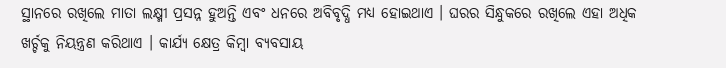ସ୍ଥାନରେ ରଖିଲେ ମାତା ଲକ୍ଷ୍ମୀ ପ୍ରସନ୍ନ ହୁଅନ୍ତି ଏବଂ ଧନରେ ଅବିବୃଦ୍ଧି ମଧ୍ୟ ହୋଇଥାଏ । ଘରର ସିନ୍ଧୁକରେ ରଖିଲେ ଏହା ଅଧିକ ଖର୍ଚ୍ଚକୁ ନିୟନ୍ତ୍ରଣ କରିଥାଏ । କାର୍ଯ୍ୟ କ୍ଷେତ୍ର କିମ୍ବା ବ୍ୟବସାୟ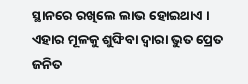ସ୍ଥାନରେ ରଖିଲେ ଲାଭ ହୋଇଥାଏ । ଏହାର ମୂଳକୁ ଶୁଙ୍ଘିବା ଦ୍ୱାରା ଭୁତ ପ୍ରେତ ଜନିତ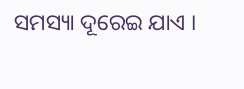ସମସ୍ୟା ଦୂରେଇ ଯାଏ ।